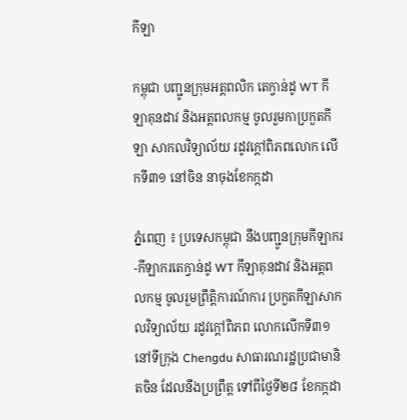កីឡា

កម្ពុជា បញ្ជូនក្រុមអត្តពលិក តេក្វាន់ដូ WT កីឡាគុនដាវ និងអត្តពលកម្ម ចូលរួមកាប្រកួតកីឡា សាកលវិទ្យាល័យ រដូវក្តៅពិភពលោក លើកទី៣១ នៅចិន នាចុងខែកក្កដា

ភ្នំពេញ ៖ ប្រទេសកម្ពុជា នឹងបញ្ជូនក្រុមកីឡាករ -កីឡាករតេក្វាន់ដូ WT កីឡាគុនដាវ និងអត្តពលកម្ម ចូលរួមព្រឹត្តិការណ៍ការ ប្រកួតកីឡាសាកលវិទ្យាល័យ រដូវក្តៅពិភព លោកលើកទី៣១ នៅទីក្រុង Chengdu សាធារណរដ្ឋប្រជាមានិតចិន ដែលនឹងប្រព្រឹត្ត ទៅពីថ្ងៃទី២៨ ខែកក្កដា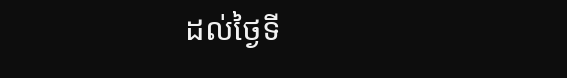ដល់ថ្ងៃទី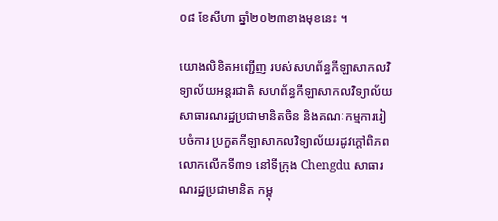០៨ ខែសីហា ឆ្នាំ២០២៣ខាងមុខនេះ ។

យោងលិខិតអញ្ជើញ របស់សហព័ន្ធកីឡាសាកលវិទ្យាល័យអន្តរជាតិ សហព័ន្ធកីឡាសាកលវិទ្យាល័យ សាធារណរដ្ឋប្រជាមានិតចិន និងគណៈកម្មការរៀបចំការ ប្រកួតកីឡាសាកលវិទ្យាល័យរដូវក្តៅពិភព លោកលើកទី៣១ នៅទីក្រុង Chengdu សាធារណរដ្ឋប្រជាមានិត កម្ពុ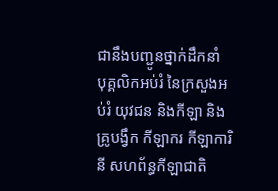ជានឹងបញ្ជូនថ្នាក់ដឹកនាំ បុគ្គលិកអប់រំ នៃក្រសួងអប់រំ យុវជន និងកីឡា និងគ្រូបង្វឹក កីឡាករ កីឡាការិនី សហព័ន្ធកីឡាជាតិ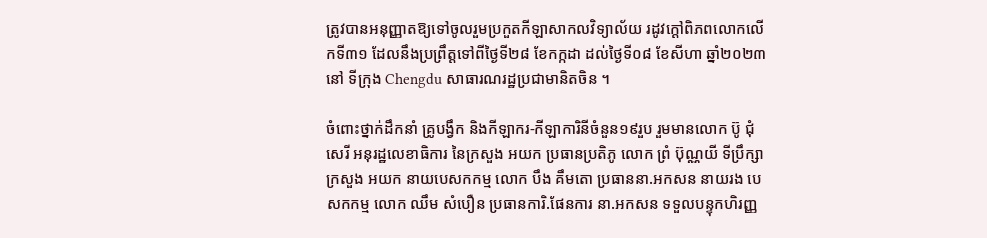ត្រូវបានអនុញ្ញាតឱ្យទៅចូលរួមប្រកួតកីឡាសាកលវិទ្យាល័យ រដូវក្ដៅពិភពលោកលើកទី៣១ ដែលនឹងប្រព្រឹត្តទៅពីថ្ងៃទី២៨ ខែកក្កដា ដល់ថ្ងៃទី០៨ ខែសីហា ឆ្នាំ២០២៣ នៅ ទីក្រុង Chengdu សាធារណរដ្ឋប្រជាមានិតចិន ។

ចំពោះថ្នាក់ដឹកនាំ គ្រូបង្វឹក និងកីឡាករ-កីឡាការិនីចំនួន១៩រួប រួមមានលោក ប៊ូ ជុំសេរី អនុរដ្ឋលេខាធិការ នៃក្រសួង អយក ប្រធានប្រតិភូ លោក ព្រំ ប៊ុណ្ណយី ទីប្រឹក្សាក្រសួង អយក នាយបេសកកម្ម លោក បឹង គឹមតោ ប្រធាននា.អកសន នាយរង បេសកកម្ម លោក ឈឹម សំបឿន ប្រធានការិ.ផែនការ នា.អកសន ទទួលបន្ទុកហិរញ្ញ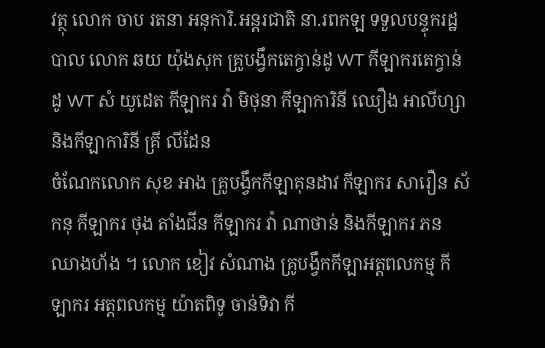វត្ថុ លោក ចាប រតនា អនុការិ.អន្តរជាតិ នា.រពកឡ ទទួលបន្ទុករដ្ឋបាល លោក ឆយ យ៉ុងសុក គ្រូបង្វឹកតេក្វាន់ដូ WT កីឡាករតេក្វាន់ដូ WT សំ យូដេត កីឡាករ វ៉ា មិថុនា កីឡាការិនី ឈឿង អាលីហ្សា និងកីឡាការិនី គ្រី លីដែន
ចំណែកលោក សុខ អាង គ្រូបង្វឹកកីឡាគុនដាវ កីឡាករ សារឿន ស័កនុ កីឡាករ ថុង តាំងជីន កីឡាករ វ៉ា ណាថាន់ និងកីឡាករ ភន ឈាងហ័ង ។ លោក ខៀវ សំណាង គ្រូបង្វឹកកីឡាអត្តពលកម្ម កីឡាករ អត្តពលកម្ម យ៉ាតពិទូ ចាន់ទិវា កី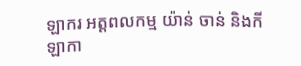ឡាករ អត្តពលកម្ម យ៉ាន់ ចាន់ និងកីឡាកា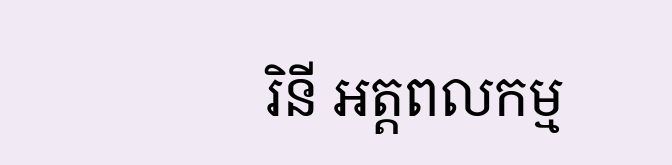រិនី អត្តពលកម្ម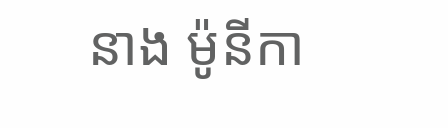នាង ម៉ូនីកា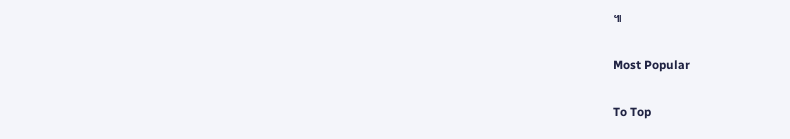៕

Most Popular

To Top